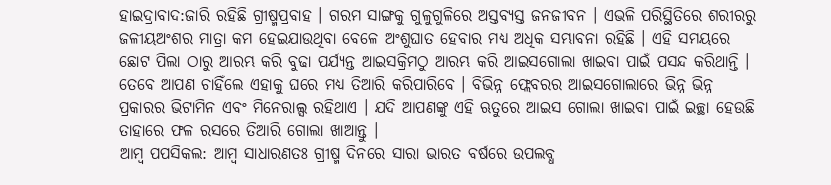ହାଇଦ୍ରାବାଦ:ଜାରି ରହିଛି ଗ୍ରୀଷ୍ମପ୍ରବାହ । ଗରମ ସାଙ୍ଗକୁ ଗୁଳୁଗୁଳିରେ ଅସ୍ତବ୍ୟସ୍ତ ଜନଜୀବନ । ଏଭଳି ପରିସ୍ଥିତିରେ ଶରୀରରୁ ଜଳୀୟଅଂଶର ମାତ୍ରା କମ ହେଇଯାଉଥିବା ବେଳେ ଅଂଶୁଘାତ ହେବାର ମଧ୍ୟ ଅଧିକ ସମ୍ଭାବନା ରହିଛି । ଏହି ସମୟରେ ଛୋଟ ପିଲା ଠାରୁ ଆରମ୍ଭ କରି ବୁଢା ପର୍ଯ୍ୟନ୍ତ ଆଇସକ୍ରିମଠୁ ଆରମ୍ଭ କରି ଆଇସଗୋଲା ଖାଇବା ପାଇଁ ପସନ୍ଦ କରିଥାନ୍ତି । ତେବେ ଆପଣ ଚାହିଁଲେ ଏହାକୁ ଘରେ ମଧ୍ୟ ତିଆରି କରିପାରିବେ । ବିଭିନ୍ନ ଫ୍ଲେବରର ଆଇସଗୋଲାରେ ଭିନ୍ନ ଭିନ୍ନ ପ୍ରକାରର ଭିଟାମିନ ଏବଂ ମିନେରାଲ୍ସ ରହିଥାଏ । ଯଦି ଆପଣଙ୍କୁ ଏହି ଋତୁରେ ଆଇସ ଗୋଲା ଖାଇବା ପାଇଁ ଇଚ୍ଛା ହେଉଛି ତାହାରେ ଫଳ ରସରେ ତିଆରି ଗୋଲା ଖାଆନ୍ତୁ ।
ଆମ୍ବ ପପସିକଲ: ଆମ୍ବ ସାଧାରଣତଃ ଗ୍ରୀଷ୍ମ ଦିନରେ ସାରା ଭାରତ ବର୍ଷରେ ଉପଲବ୍ଧ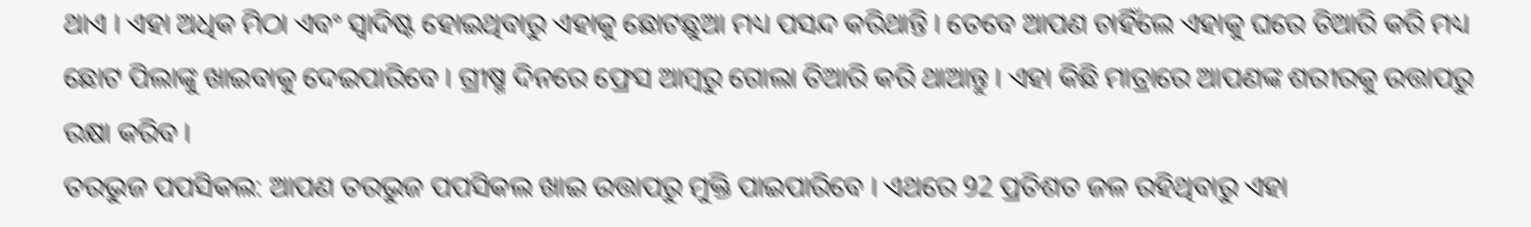ଥାଏ । ଏହା ଅଧିକ ମିଠା ଏବଂ ସ୍ବାଦିଷ୍ଟ ହୋଇଥିବାରୁ ଏହାକୁ ଛୋଟଛୁଆ ମଧ୍ୟ ପସନ୍ଦ କରିଥାନ୍ତି । ତେବେ ଆପଣ ଚାହିଁଲେ ଏହାକୁ ଘରେ ତିଆରି କରି ମଧ୍ୟ ଛୋଟ ପିଲାଙ୍କୁ ଖାଇବାକୁ ଦେଇପାରିବେ । ଗ୍ରୀଷ୍ମ ଦିନରେ ଫ୍ରେସ ଆମ୍ବରୁ ଗୋଲା ତିଆରି କରି ଥାଆନ୍ତୁ । ଏହା କିଛି ମାତ୍ରାରେ ଆପଣଙ୍କ ଶରୀରକୁ ଉତ୍ତାପରୁ ରକ୍ଷା କରିବ ।
ତରଭୁଜ ପପସିକଲ: ଆପଣ ତରଭୁଜ ପପସିକଲ ଖାଇ ଉତ୍ତାପରୁ ମୁକ୍ତି ପାଇପାରିବେ । ଏଥରେ 92 ପ୍ରତିଶତ ଜଳ ରହିଥିବାରୁ ଏହା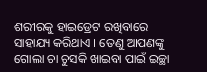ଶରୀରକୁ ହାଇଡ୍ରେଟ ରଖିବାରେ ସାହାଯ୍ୟ କରିଥାଏ । ତେଣୁ ଆପଣଙ୍କୁ ଗୋଲା ଚା ଚୁସକି ଖାଇବା ପାଇଁ ଇଚ୍ଛା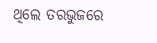ଥିଲେ ତରଭୁଜରେ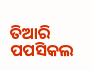ତିଆରି ପପସିକଲ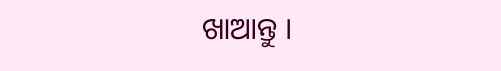ଖାଆନ୍ତୁ ।